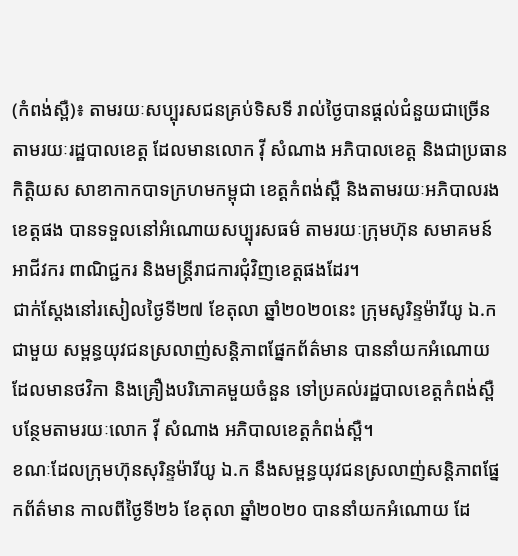(កំពង់ស្ពឺ)៖ តាមរយៈសប្បុរសជនគ្រប់ទិសទី រាល់ថ្ងៃបានផ្តល់ជំនួយជាច្រើន តាមរយៈរដ្ឋបាលខេត្ត ដែលមានលោក វ៉ី សំណាង អភិបាលខេត្ត និងជាប្រធានកិត្តិយស សាខាកាកបាទក្រហមកម្ពុជា ខេត្តកំពង់ស្ពឺ និងតាមរយៈអភិបាលរងខេត្តផង បានទទួលនៅអំណោយសប្បុរសធម៌ តាមរយៈក្រុមហ៊ុន សមាគមន៍ អាជីវករ ពាណិជ្ជករ និងមន្ត្រីរាជការជុំវិញខេត្តផងដែរ។
ជាក់ស្តែងនៅរសៀលថ្ងៃទី២៧ ខែតុលា ឆ្នាំ២០២០នេះ ក្រុមសូរិន្ទម៉ារីយូ ឯ.ក ជាមួយ សម្ពន្ធយុវជនស្រលាញ់សន្តិភាពផ្នែកព័ត៌មាន បាននាំយកអំណោយ ដែលមានថវិកា និងគ្រឿងបរិភោគមួយចំនួន ទៅប្រគល់រដ្ឋបាលខេត្តកំពង់ស្ពឺ បន្ថែមតាមរយៈលោក វ៉ី សំណាង អភិបាលខេត្តកំពង់ស្ពឺ។
ខណៈដែលក្រុមហ៊ុនសុរិន្ទម៉ារីយូ ឯ.ក នឹងសម្ពន្ធយុវជនស្រលាញ់សន្តិភាពផ្នែកព័ត៌មាន កាលពីថ្ងៃទី២៦ ខែតុលា ឆ្នាំ២០២០ បាននាំយកអំណោយ ដែ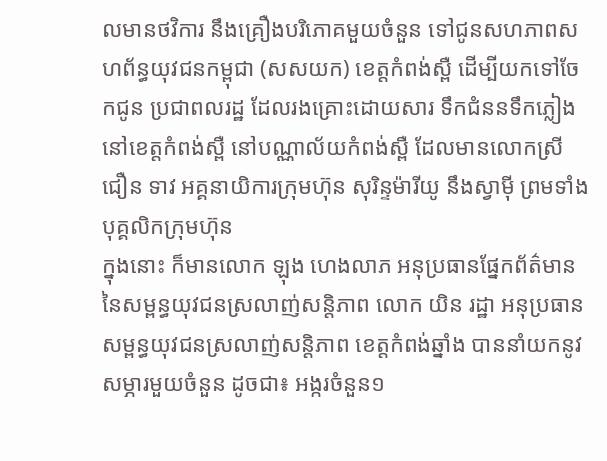លមានថវិការ នឹងគ្រឿងបរិភោគមួយចំនួន ទៅជូនសហភាពសហព័ន្ធយុវជនកម្ពុជា (សសយក) ខេត្តកំពង់ស្ពឺ ដើម្បីយកទៅចែកជូន ប្រជាពលរដ្ឋ ដែលរងគ្រោះដោយសារ ទឹកជំននទឹកភ្លៀង នៅខេត្តកំពង់ស្ពឺ នៅបណ្ណាល័យកំពង់ស្ពឺ ដែលមានលោកស្រី ជឿន ទាវ អគ្គនាយិការក្រុមហ៊ុន សុរិន្ទម៉ារីយូ នឹងស្វាម៉ី ព្រមទាំងបុគ្គលិកក្រុមហ៊ុន
ក្នុងនោះ ក៏មានលោក ឡុង ហេងលាភ អនុប្រធានផ្នែកព័ត៌មាន នៃសម្ពន្ធយុវជនស្រលាញ់សន្តិភាព លោក យិន រដ្ឋា អនុប្រធាន សម្ពន្ធយុវជនស្រលាញ់សន្តិភាព ខេត្តកំពង់ឆ្នាំង បាននាំយកនូវសម្ភារមួយចំនួន ដូចជា៖ អង្ករចំនួន១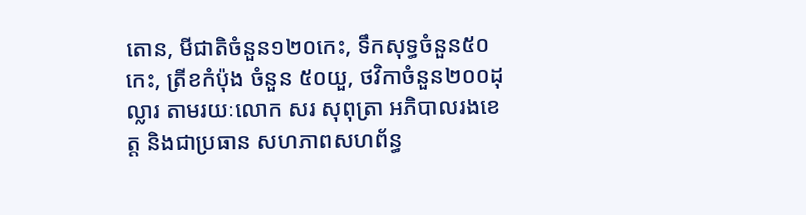តោន, មីជាតិចំនួន១២០កេះ, ទឹកសុទ្ធចំនួន៥០កេះ, ត្រីខកំប៉ុង ចំនួន ៥០យួ, ថវិកាចំនួន២០០ដុល្លារ តាមរយៈលោក សរ សុពុត្រា អភិបាលរងខេត្ត និងជាប្រធាន សហភាពសហព័ន្ធ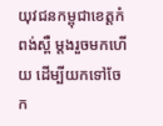យុវជនកម្ពុជាខេត្តកំពង់ស្ពឺ ម្តងរួចមកហើយ ដើម្បីយកទៅចែក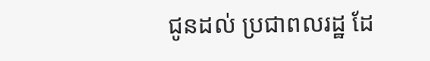ជូនដល់ ប្រជាពលរដ្ឋ ដែ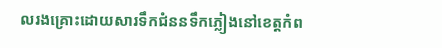លរងគ្រោះដោយសារទឹកជំននទឹកភ្លៀងនៅខេត្តកំព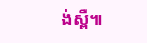ង់ស្ពឺ៕